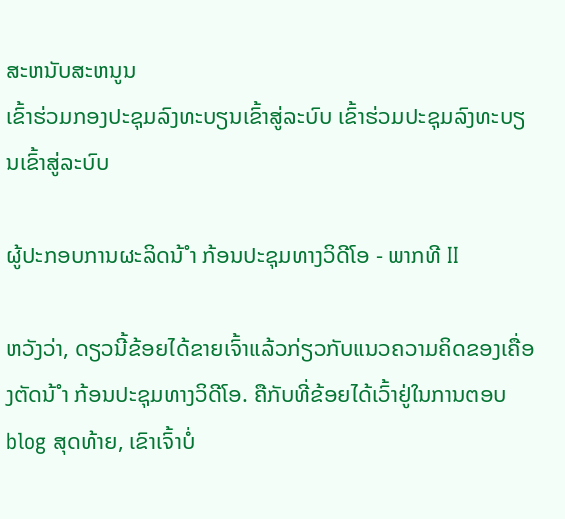ສະຫນັບສະຫນູນ
ເຂົ້າຮ່ວມກອງປະຊຸມລົງທະບຽນເຂົ້າສູ່ລະບົບ ເຂົ້າຮ່ວມປະຊຸມລົງທະບຽນເຂົ້າສູ່ລະບົບ

ຜູ້ປະກອບການຜະລິດນ້ ຳ ກ້ອນປະຊຸມທາງວິດີໂອ - ພາກທີ II

ຫວັງວ່າ, ດຽວນີ້ຂ້ອຍໄດ້ຂາຍເຈົ້າແລ້ວກ່ຽວກັບແນວຄວາມຄິດຂອງເຄື່ອງຕັດນ້ ຳ ກ້ອນປະຊຸມທາງວິດີໂອ. ຄືກັບທີ່ຂ້ອຍໄດ້ເວົ້າຢູ່ໃນການຕອບ blog ສຸດທ້າຍ, ເຂົາເຈົ້າບໍ່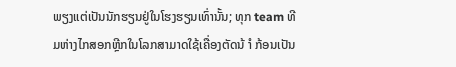ພຽງແຕ່ເປັນນັກຮຽນຢູ່ໃນໂຮງຮຽນເທົ່ານັ້ນ; ທຸກ team ທີມຫ່າງໄກສອກຫຼີກໃນໂລກສາມາດໃຊ້ເຄື່ອງຕັດນ້ ຳ ກ້ອນເປັນ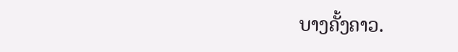ບາງຄັ້ງຄາວ.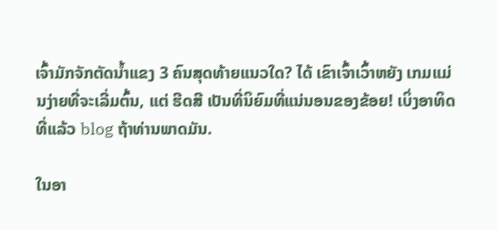ເຈົ້າມັກຈັກຕັດນໍ້າແຂງ 3 ຄົນສຸດທ້າຍແນວໃດ? ໄດ້ ເຂົາເຈົ້າເວົ້າຫຍັງ ເກມແມ່ນງ່າຍທີ່ຈະເລີ່ມຕົ້ນ, ແຕ່ ຮີດສີ ເປັນທີ່ນິຍົມທີ່ແນ່ນອນຂອງຂ້ອຍ! ເບິ່ງອາທິດທີ່ແລ້ວ blog ຖ້າທ່ານພາດມັນ.

ໃນອາ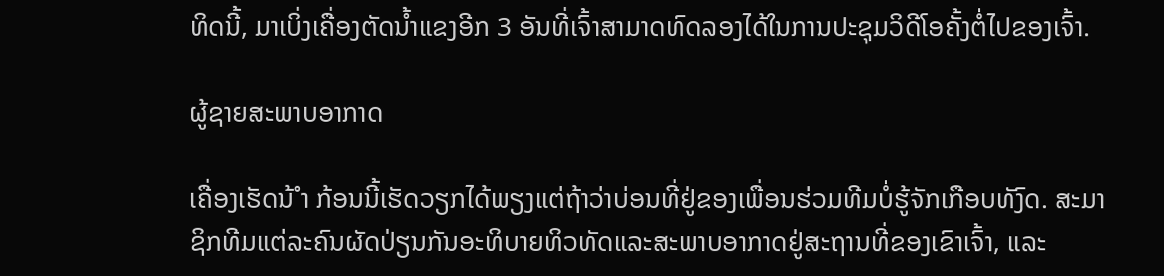ທິດນີ້, ມາເບິ່ງເຄື່ອງຕັດນໍ້າແຂງອີກ 3 ອັນທີ່ເຈົ້າສາມາດທົດລອງໄດ້ໃນການປະຊຸມວິດີໂອຄັ້ງຕໍ່ໄປຂອງເຈົ້າ.

ຜູ້ຊາຍສະພາບອາກາດ

ເຄື່ອງເຮັດນ້ ຳ ກ້ອນນີ້ເຮັດວຽກໄດ້ພຽງແຕ່ຖ້າວ່າບ່ອນທີ່ຢູ່ຂອງເພື່ອນຮ່ວມທີມບໍ່ຮູ້ຈັກເກືອບທັງົດ. ສະມາຊິກທີມແຕ່ລະຄົນຜັດປ່ຽນກັນອະທິບາຍທິວທັດແລະສະພາບອາກາດຢູ່ສະຖານທີ່ຂອງເຂົາເຈົ້າ, ແລະ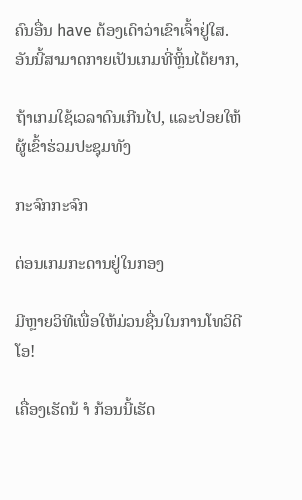ຄົນອື່ນ have ຕ້ອງເດົາວ່າເຂົາເຈົ້າຢູ່ໃສ. ອັນນີ້ສາມາດກາຍເປັນເກມທີ່ຫຼິ້ນໄດ້ຍາກ,

ຖ້າເກມໃຊ້ເວລາດົນເກີນໄປ, ແລະປ່ອຍໃຫ້ຜູ້ເຂົ້າຮ່ວມປະຊຸມທັງ

ກະຈົກກະຈົກ

ຕ່ອນເກມກະດານຢູ່ໃນກອງ

ມີຫຼາຍວິທີເພື່ອໃຫ້ມ່ວນຊື່ນໃນການໂທວິດີໂອ!

ເຄື່ອງເຮັດນ້ ຳ ກ້ອນນີ້ເຮັດ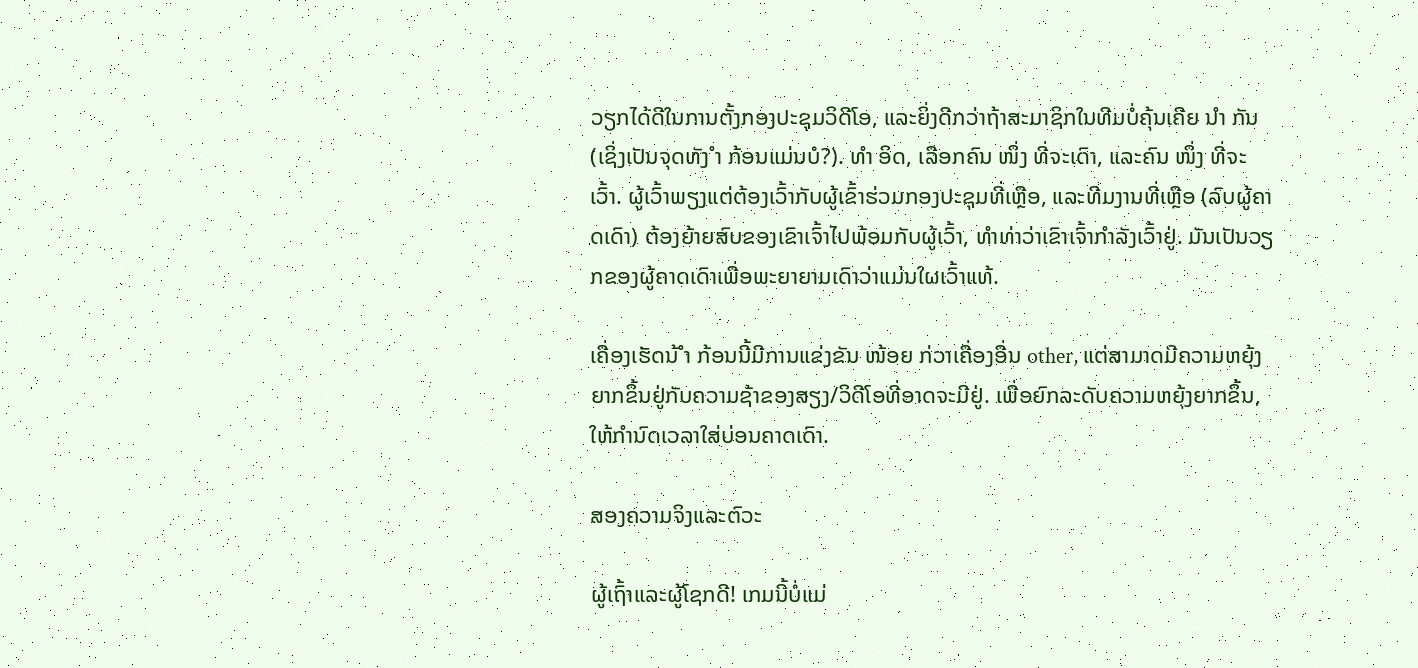ວຽກໄດ້ດີໃນການຕັ້ງກອງປະຊຸມວິດີໂອ, ແລະຍິ່ງດີກວ່າຖ້າສະມາຊິກໃນທີມບໍ່ຄຸ້ນເຄີຍ ນຳ ກັນ (ເຊິ່ງເປັນຈຸດທັງ ຳ ກ້ອນແມ່ນບໍ?). ທຳ ອິດ, ເລືອກຄົນ ໜຶ່ງ ທີ່ຈະເດົາ, ແລະຄົນ ໜຶ່ງ ທີ່ຈະເວົ້າ. ຜູ້ເວົ້າພຽງແຕ່ຕ້ອງເວົ້າກັບຜູ້ເຂົ້າຮ່ວມກອງປະຊຸມທີ່ເຫຼືອ, ແລະທີມງານທີ່ເຫຼືອ (ລົບຜູ້ຄາດເດົາ) ຕ້ອງຍ້າຍສົບຂອງເຂົາເຈົ້າໄປພ້ອມກັບຜູ້ເວົ້າ, ທໍາທ່າວ່າເຂົາເຈົ້າກໍາລັງເວົ້າຢູ່. ມັນເປັນວຽກຂອງຜູ້ຄາດເດົາເພື່ອພະຍາຍາມເດົາວ່າແມ່ນໃຜເວົ້າແທ້.

ເຄື່ອງເຮັດນ້ ຳ ກ້ອນນີ້ມີການແຂ່ງຂັນ ໜ້ອຍ ກ່ວາເຄື່ອງອື່ນ other, ແຕ່ສາມາດມີຄວາມຫຍຸ້ງຍາກຂຶ້ນຢູ່ກັບຄວາມຊ້າຂອງສຽງ/ວິດີໂອທີ່ອາດຈະມີຢູ່. ເພື່ອຍົກລະດັບຄວາມຫຍຸ້ງຍາກຂຶ້ນ, ໃຫ້ກໍານົດເວລາໃສ່ບ່ອນຄາດເດົາ.

ສອງຄວາມຈິງແລະຕົວະ

ຜູ້ເຖົ້າແລະຜູ້ໂຊກດີ! ເກມນີ້ບໍ່ແມ່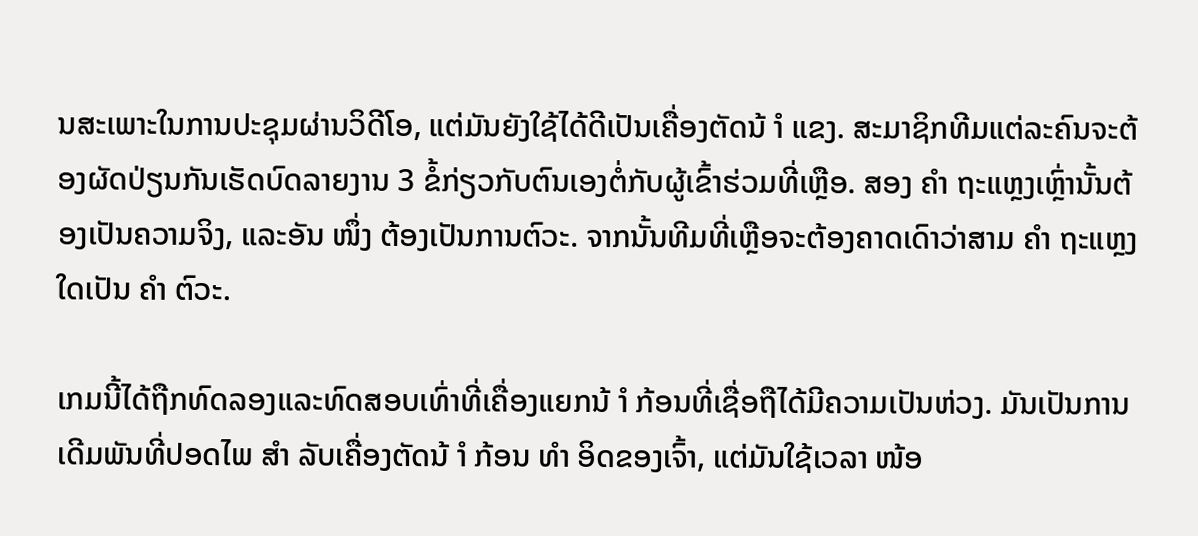ນສະເພາະໃນການປະຊຸມຜ່ານວິດີໂອ, ແຕ່ມັນຍັງໃຊ້ໄດ້ດີເປັນເຄື່ອງຕັດນ້ ຳ ແຂງ. ສະມາຊິກທີມແຕ່ລະຄົນຈະຕ້ອງຜັດປ່ຽນກັນເຮັດບົດລາຍງານ 3 ຂໍ້ກ່ຽວກັບຕົນເອງຕໍ່ກັບຜູ້ເຂົ້າຮ່ວມທີ່ເຫຼືອ. ສອງ ຄຳ ຖະແຫຼງເຫຼົ່ານັ້ນຕ້ອງເປັນຄວາມຈິງ, ແລະອັນ ໜຶ່ງ ຕ້ອງເປັນການຕົວະ. ຈາກນັ້ນທີມທີ່ເຫຼືອຈະຕ້ອງຄາດເດົາວ່າສາມ ຄຳ ຖະແຫຼງໃດເປັນ ຄຳ ຕົວະ.

ເກມນີ້ໄດ້ຖືກທົດລອງແລະທົດສອບເທົ່າທີ່ເຄື່ອງແຍກນ້ ຳ ກ້ອນທີ່ເຊື່ອຖືໄດ້ມີຄວາມເປັນຫ່ວງ. ມັນເປັນການເດີມພັນທີ່ປອດໄພ ສຳ ລັບເຄື່ອງຕັດນ້ ຳ ກ້ອນ ທຳ ອິດຂອງເຈົ້າ, ແຕ່ມັນໃຊ້ເວລາ ໜ້ອ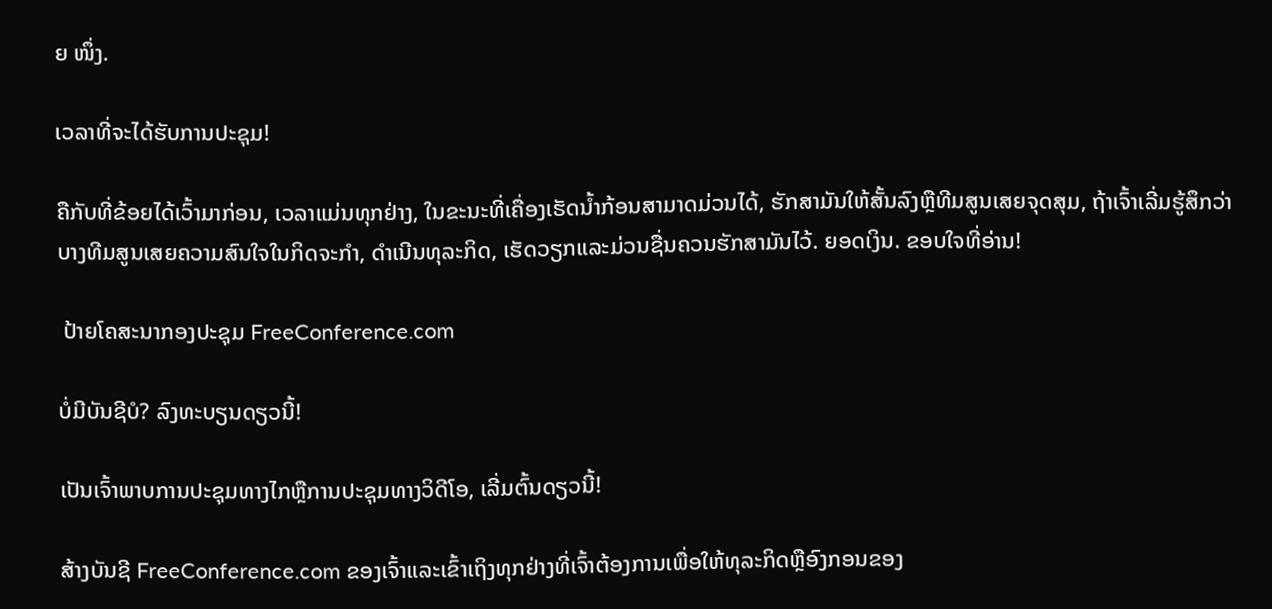ຍ ໜຶ່ງ.

ເວລາທີ່ຈະໄດ້ຮັບການປະຊຸມ!

ຄືກັບທີ່ຂ້ອຍໄດ້ເວົ້າມາກ່ອນ, ເວລາແມ່ນທຸກຢ່າງ, ໃນຂະນະທີ່ເຄື່ອງເຮັດນໍ້າກ້ອນສາມາດມ່ວນໄດ້, ຮັກສາມັນໃຫ້ສັ້ນລົງຫຼືທີມສູນເສຍຈຸດສຸມ, ຖ້າເຈົ້າເລີ່ມຮູ້ສຶກວ່າບາງທີມສູນເສຍຄວາມສົນໃຈໃນກິດຈະກໍາ, ດໍາເນີນທຸລະກິດ, ເຮັດວຽກແລະມ່ວນຊື່ນຄວນຮັກສາມັນໄວ້. ຍອດເງິນ. ຂອບໃຈທີ່ອ່ານ!

 ປ້າຍໂຄສະນາກອງປະຊຸມ FreeConference.com

ບໍ່ມີບັນຊີບໍ? ລົງທະບຽນດຽວນີ້!

ເປັນເຈົ້າພາບການປະຊຸມທາງໄກຫຼືການປະຊຸມທາງວິດີໂອ, ເລີ່ມຕົ້ນດຽວນີ້!

ສ້າງບັນຊີ FreeConference.com ຂອງເຈົ້າແລະເຂົ້າເຖິງທຸກຢ່າງທີ່ເຈົ້າຕ້ອງການເພື່ອໃຫ້ທຸລະກິດຫຼືອົງກອນຂອງ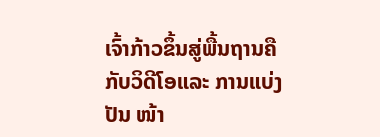ເຈົ້າກ້າວຂຶ້ນສູ່ພື້ນຖານຄືກັບວິດີໂອແລະ ການແບ່ງປັນ ໜ້າ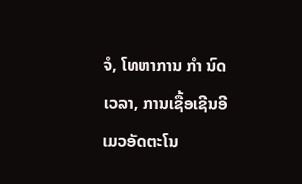ຈໍ, ໂທຫາການ ກຳ ນົດເວລາ, ການເຊື້ອເຊີນອີເມວອັດຕະໂນ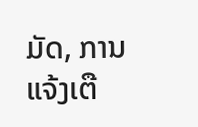ມັດ, ການແຈ້ງເຕື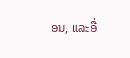ອນ, ແລະອື່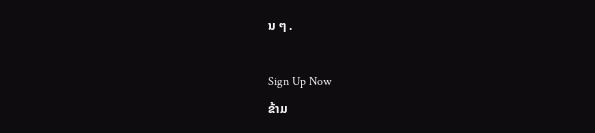ນ ໆ .

Sign Up Now
ຂ້າມ